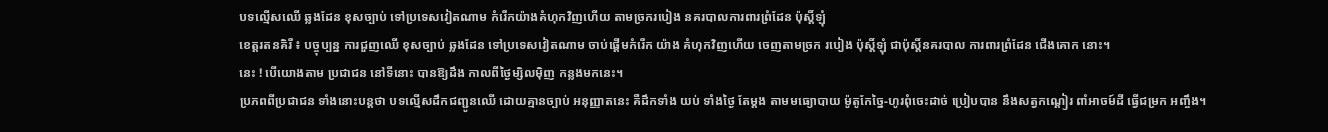បទល្មើសឈើ ឆ្លងដែន ខុសច្បាប់ ទៅប្រទេសវៀតណាម កំរើកយ៉ាងគំហុកវិញហើយ តាមច្រករបៀង នគរបាលការពារព្រំដែន ប៉ុស្តិ៍ឡុំ
ខេត្តរតនគិរី ៖ បច្ចុប្បន្ន ការជួញឈើ ខុសច្បាប់ ឆ្លងដែន ទៅប្រទេសវៀតណាម ចាប់ផ្ដើមកំរើក យ៉ាង គំហុកវិញហើយ ចេញតាមច្រក របៀង ប៉ុស្តិ៍ឡុំ ជាប៉ុស្តិ៍នគរបាល ការពារព្រំដែន ជើងគោក នោះ។
នេះ ! បើយោងតាម ប្រជាជន នៅទីនោះ បានឱ្យដឹង កាលពីថ្ងៃម្សិលម៉ិញ កន្លងមកនេះ។
ប្រភពពីប្រជាជន ទាំងនោះបន្តថា បទល្មើសដឹកជញ្ជូនឈើ ដោយគ្មានច្បាប់ អនុញ្ញាតនេះ គឺដឹកទាំង យប់ ទាំងថ្ងៃ តែម្ដង តាមមធ្យោបាយ ម៉ូតូកែច្នៃ-ហូរពុំចេះដាច់ ប្រៀបបាន នឹងសត្វកណ្ដៀរ ពាំអាចម៍ដី ធ្វើជម្រក អញ្ចឹង។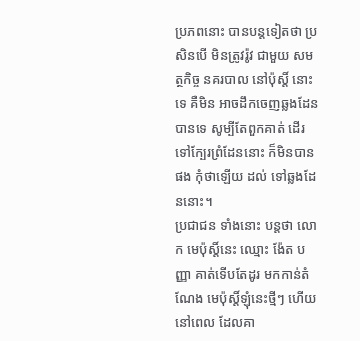ប្រភពនោះ បានបន្តទៀតថា ប្រសិនបើ មិនត្រូវរ៉ូវ ជាមួយ សមត្ថកិច្ច នគរបាល នៅប៉ុស្តិ៍ នោះទេ គឺមិន អាចដឹកចេញឆ្លងដែន បានទេ សូម្បីតែពួកគាត់ ដើរទៅក្បែរព្រំដែននោះ ក៏មិនបានផង កុំថាឡើយ ដល់ ទៅឆ្លងដែននោះ។
ប្រជាជន ទាំងនោះ បន្តថា លោក មេប៉ុស្តិ៍នេះ ឈ្មោះ ង៉ែត បញ្ញា គាត់ទើបតែដូរ មកកាន់តំណែង មេប៉ុស្តិ៍ឡុំនេះថ្មីៗ ហើយនៅពេល ដែលគា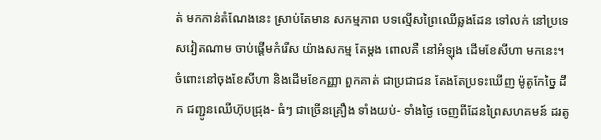ត់ មកកាន់តំណែងនេះ ស្រាប់តែមាន សកម្មភាព បទល្មើសព្រៃឈើឆ្លងដែន ទៅលក់ នៅប្រទេសវៀតណាម ចាប់ផ្ដើមកំរើស យ៉ាងសកម្ម តែម្ដង ពោលគឺ នៅអំឡុង ដើមខែសីហា មកនេះ។
ចំពោះនៅចុងខែសីហា និងដើមខែកញ្ញា ពួកគាត់ ជាប្រជាជន តែងតែប្រទះឃើញ ម៉ូតូកែច្នៃ ដឹក ជញ្ជូនឈើហ៊ុបជ្រុង- ធំៗ ជាច្រើនគ្រឿង ទាំងយប់- ទាំងថ្ងៃ ចេញពីដែនព្រៃសហគមន៍ ដរតូ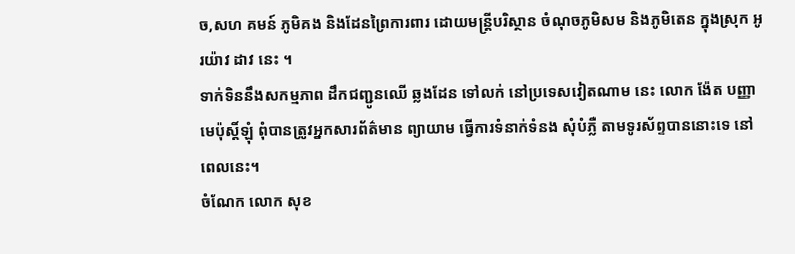ច,សហ គមន៍ ភូមិគង និងដែនព្រៃការពារ ដោយមន្ត្រីបរិស្ថាន ចំណុចភូមិសម និងភូមិតេន ក្នុងស្រុក អូរយ៉ាវ ដាវ នេះ ។
ទាក់ទិននឹងសកម្មភាព ដឹកជញ្ជូនឈើ ឆ្លងដែន ទៅលក់ នៅប្រទេសវៀតណាម នេះ លោក ង៉ែត បញ្ញា មេប៉ុស្តិ៍ឡុំ ពុំបានត្រូវអ្នកសារព័ត៌មាន ព្យាយាម ធ្វើការទំនាក់ទំនង សុំបំភ្លឺ តាមទូរស័ព្ទបាននោះទេ នៅពេលនេះ។
ចំណែក លោក សុខ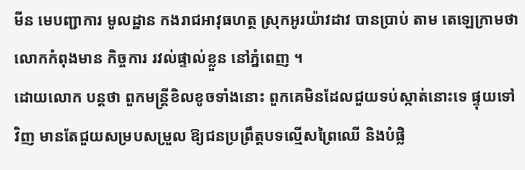មីន មេបញ្ជាការ មូលដ្ឋាន កងរាជអាវុធហត្ថ ស្រុកអូរយ៉ាវដាវ បានប្រាប់ តាម តេឡេក្រាមថា លោកកំពុងមាន កិច្ចការ រវល់ផ្ទាល់ខ្លួន នៅភ្នំពេញ ។
ដោយលោក បន្តថា ពួកមន្ត្រីខិលខូចទាំងនោះ ពួកគេមិនដែលជួយទប់ស្កាត់នោះទេ ផ្ទុយទៅវិញ មានតែជួយសម្របសម្រួល ឱ្យជនប្រព្រឹត្តបទល្មើសព្រៃឈើ និងបំផ្លិ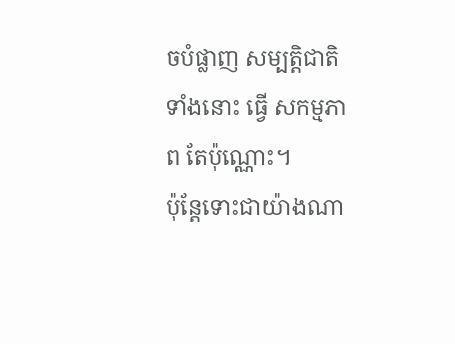ចបំផ្លាញ សម្បត្តិជាតិ ទាំងនោះ ធ្វើ សកម្មភាព តែប៉ុណ្ណោះ។
ប៉ុន្តែទោះជាយ៉ាងណា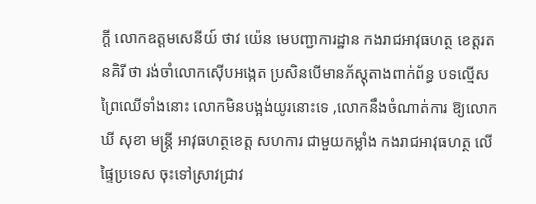ក្ដី លោកឧត្ដមសេនីយ៍ ថាវ យ៉េន មេបញ្ជាការដ្ឋាន កងរាជអាវុធហត្ថ ខេត្តរតនគិរី ថា រង់ចាំលោកស៊ើបអង្កេត ប្រសិនបើមានភ័ស្តុតាងពាក់ព័ន្ធ បទល្មើសព្រៃឈើទាំងនោះ លោកមិនបង្អង់យូរនោះទេ ,លោកនឹងចំណាត់ការ ឱ្យលោក ឃី សុខា មន្ត្រី អាវុធហត្ថខេត្ត សហការ ជាមួយកម្លាំង កងរាជអាវុធហត្ថ លើផ្ទៃប្រទេស ចុះទៅស្រាវជ្រាវ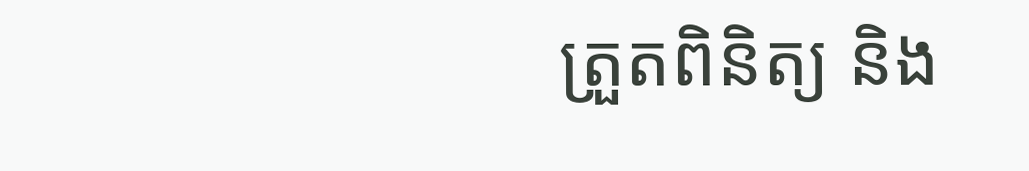ត្រួតពិនិត្យ និង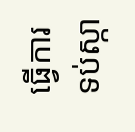ធ្វើការទប់ស្កា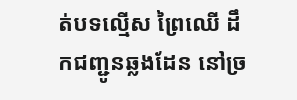ត់បទល្មើស ព្រៃឈើ ដឹកជញ្ជូនឆ្លងដែន នៅច្រ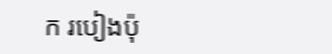ក របៀងប៉ុ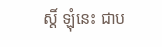ស្តិ៍ ឡុំនេះ ជាប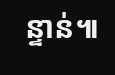ន្ទាន់៕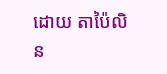ដោយ តាប៉ៃលិន